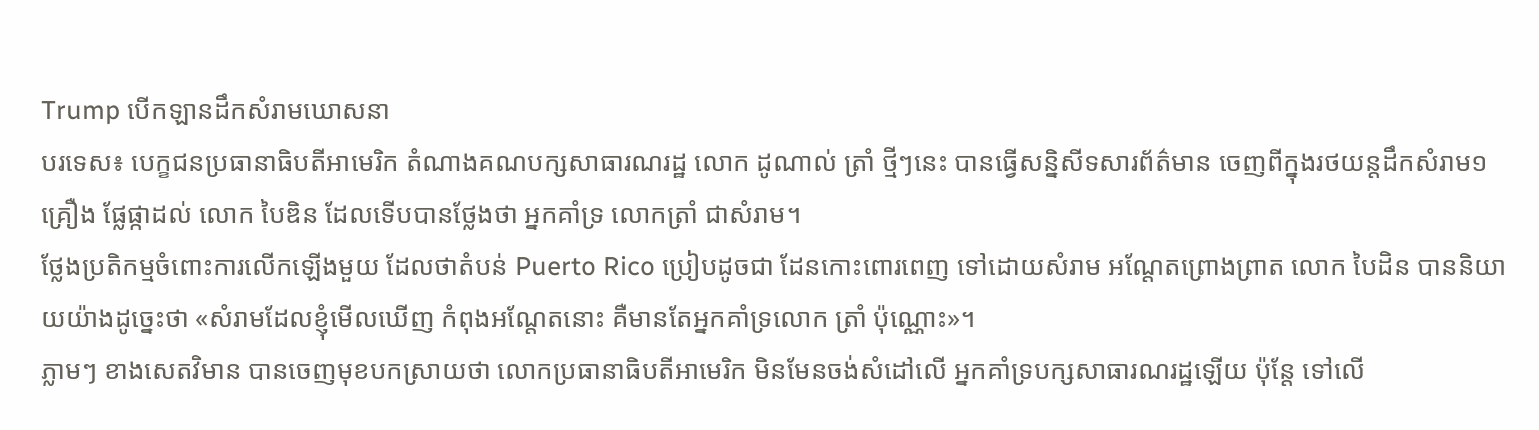Trump បើកឡានដឹកសំរាមឃោសនា
បរទេស៖ បេក្ខជនប្រធានាធិបតីអាមេរិក តំណាងគណបក្សសាធារណរដ្ឋ លោក ដូណាល់ ត្រាំ ថ្មីៗនេះ បានធ្វើសន្និសីទសារព័ត៌មាន ចេញពីក្នុងរថយន្តដឹកសំរាម១គ្រឿង ផ្លែផ្កាដល់ លោក បៃឌិន ដែលទើបបានថ្លែងថា អ្នកគាំទ្រ លោកត្រាំ ជាសំរាម។
ថ្លែងប្រតិកម្មចំពោះការលើកឡើងមួយ ដែលថាតំបន់ Puerto Rico ប្រៀបដូចជា ដែនកោះពោរពេញ ទៅដោយសំរាម អណ្តែតព្រោងព្រាត លោក បៃដិន បាននិយាយយ៉ាងដូច្នេះថា «សំរាមដែលខ្ញុំមើលឃើញ កំពុងអណ្តែតនោះ គឺមានតែអ្នកគាំទ្រលោក ត្រាំ ប៉ុណ្ណោះ»។
ភ្លាមៗ ខាងសេតវិមាន បានចេញមុខបកស្រាយថា លោកប្រធានាធិបតីអាមេរិក មិនមែនចង់សំដៅលើ អ្នកគាំទ្របក្សសាធារណរដ្ឋឡើយ ប៉ុន្តែ ទៅលើ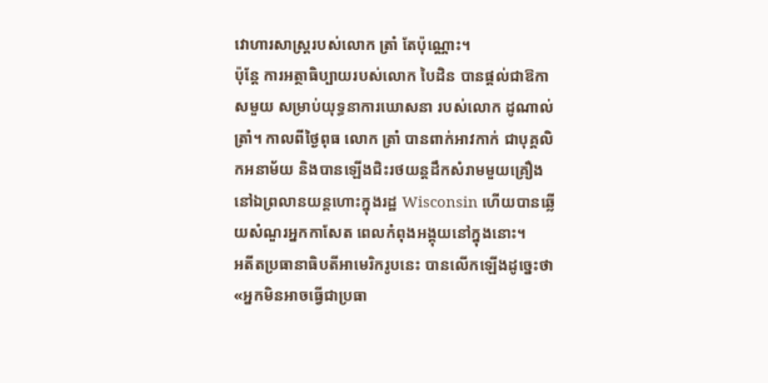វោហារសាស្រ្តរបស់លោក ត្រាំ តែប៉ុណ្ណោះ។
ប៉ុន្តែ ការអត្ថាធិប្បាយរបស់លោក បៃដិន បានផ្តល់ជាឱកាសមួយ សម្រាប់យុទ្ធនាការឃោសនា របស់លោក ដូណាល់ ត្រាំ។ កាលពីថ្ងៃពុធ លោក ត្រាំ បានពាក់អាវកាក់ ជាបុគ្គលិកអនាម័យ និងបានឡើងជិះរថយន្តដឹកសំរាមមួយគ្រឿង នៅឯព្រលានយន្តហោះក្នុងរដ្ឋ Wisconsin ហើយបានឆ្លើយសំណួរអ្នកកាសែត ពេលកំពុងអង្គុយនៅក្នុងនោះ។
អតីតប្រធានាធិបតីអាមេរិករូបនេះ បានលើកឡើងដូច្នេះថា «អ្នកមិនអាចធ្វើជាប្រធា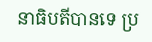នាធិបតីបានទេ ប្រ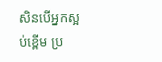សិនបើអ្នកស្អប់ខ្ពើម ប្រ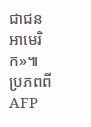ជាជនអាមេរិក»៕
ប្រភពពី AFP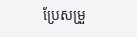ប្រែសម្រួ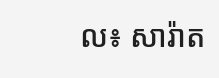ល៖ សារ៉ាត